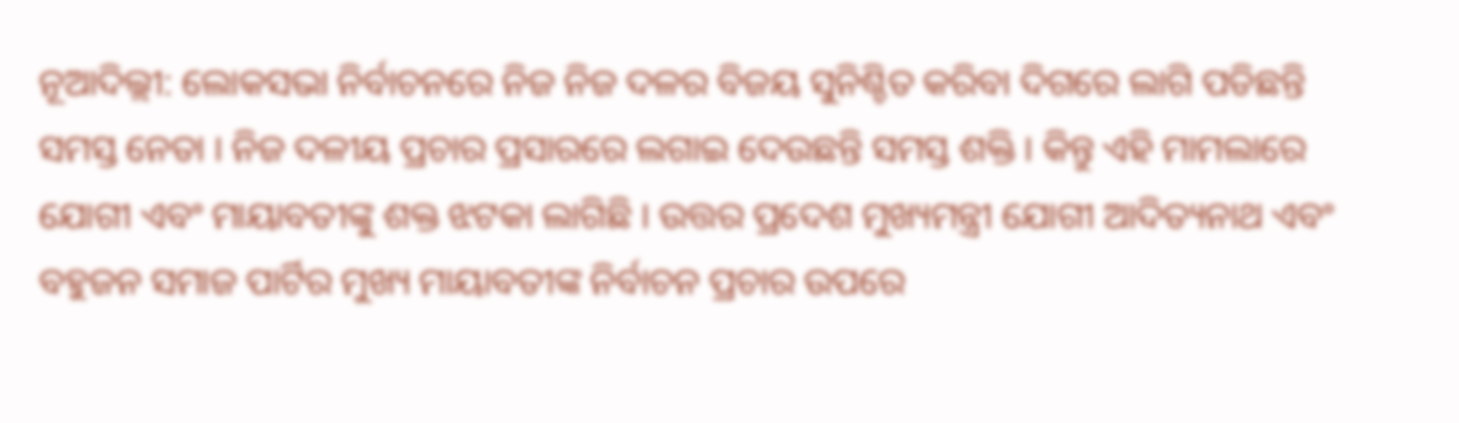ନୂଆଦିଲ୍ଲୀ: ଲୋକସଭା ନିର୍ବାଚନରେ ନିଜ ନିଜ ଦଳର ବିଜୟ ସୁନିଶ୍ଚିତ କରିବା ଦିଗରେ ଲାଗି ପଡିଛନ୍ତି ସମସ୍ତ ନେତା । ନିଜ ଦଳୀୟ ପ୍ରଚାର ପ୍ରସାରରେ ଲଗାଇ ଦେଉଛନ୍ତି ସମସ୍ତ ଶକ୍ତି । କିନ୍ତୁ ଏହି ମାମଲାରେ ଯୋଗୀ ଏବଂ ମାୟାବତୀଙ୍କୁ ଶକ୍ତ ଝଟକା ଲାଗିଛି । ଉତ୍ତର ପ୍ରଦେଶ ମୁଖ୍ୟମନ୍ତ୍ରୀ ଯୋଗୀ ଆଦିତ୍ୟନାଥ ଏବଂ ବହୁଜନ ସମାଜ ପାର୍ଟିର ମୁଖ୍ୟ ମାୟାବତୀଙ୍କ ନିର୍ବାଚନ ପ୍ରଚାର ଉପରେ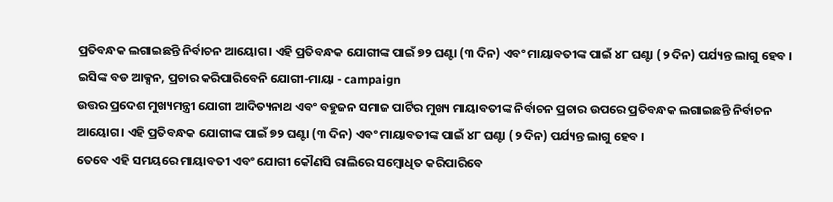ପ୍ରତିବନ୍ଧକ ଲଗାଇଛନ୍ତି ନିର୍ବାଚନ ଆୟୋଗ। ଏହି ପ୍ରତିବନ୍ଧକ ଯୋଗୀଙ୍କ ପାଇଁ ୭୨ ଘଣ୍ଟା (୩ ଦିନ) ଏବଂ ମାୟାବତୀଙ୍କ ପାଇଁ ୪୮ ଘଣ୍ଟା (୨ ଦିନ) ପର୍ଯ୍ୟନ୍ତ ଲାଗୁ ହେବ ।
ଇସିଙ୍କ ବଡ ଆକ୍ସନ, ପ୍ରଚାର କରିପାରିବେନି ଯୋଗୀ-ମାୟା - campaign
ଉତ୍ତର ପ୍ରଦେଶ ମୁଖ୍ୟମନ୍ତ୍ରୀ ଯୋଗୀ ଆଦିତ୍ୟନାଥ ଏବଂ ବହୁଜନ ସମାଜ ପାର୍ଟିର ମୁଖ୍ୟ ମାୟାବତୀଙ୍କ ନିର୍ବାଚନ ପ୍ରଚାର ଉପରେ ପ୍ରତିବନ୍ଧକ ଲଗାଇଛନ୍ତି ନିର୍ବାଚନ ଆୟୋଗ। ଏହି ପ୍ରତିବନ୍ଧକ ଯୋଗୀଙ୍କ ପାଇଁ ୭୨ ଘଣ୍ଟା (୩ ଦିନ) ଏବଂ ମାୟାବତୀଙ୍କ ପାଇଁ ୪୮ ଘଣ୍ଟା (୨ ଦିନ) ପର୍ଯ୍ୟନ୍ତ ଲାଗୁ ହେବ ।
ତେବେ ଏହି ସମୟରେ ମାୟାବତୀ ଏବଂ ଯୋଗୀ କୌଣସି ରାଲିରେ ସମ୍ବୋଧିତ କରିପାରିବେ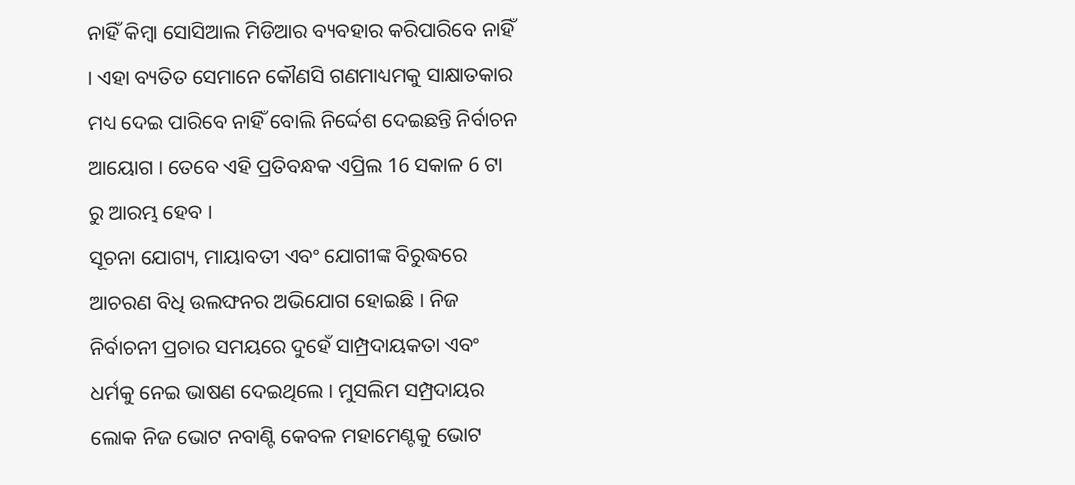ନାହିଁ କିମ୍ବା ସୋସିଆଲ ମିଡିଆର ବ୍ୟବହାର କରିପାରିବେ ନାହିଁ । ଏହା ବ୍ୟତିତ ସେମାନେ କୌଣସି ଗଣମାଧ୍ୟମକୁ ସାକ୍ଷାତକାର ମଧ୍ୟ ଦେଇ ପାରିବେ ନାହିଁ ବୋଲି ନିର୍ଦ୍ଦେଶ ଦେଇଛନ୍ତି ନିର୍ବାଚନ ଆୟୋଗ । ତେବେ ଏହି ପ୍ରତିବନ୍ଧକ ଏପ୍ରିଲ 16 ସକାଳ 6 ଟା ରୁ ଆରମ୍ଭ ହେବ ।
ସୂଚନା ଯୋଗ୍ୟ, ମାୟାବତୀ ଏବଂ ଯୋଗୀଙ୍କ ବିରୁଦ୍ଧରେ ଆଚରଣ ବିଧି ଉଲଙ୍ଘନର ଅଭିଯୋଗ ହୋଇଛି । ନିଜ ନିର୍ବାଚନୀ ପ୍ରଚାର ସମୟରେ ଦୁହେଁ ସାମ୍ପ୍ରଦାୟକତା ଏବଂ ଧର୍ମକୁ ନେଇ ଭାଷଣ ଦେଇଥିଲେ । ମୁସଲିମ ସମ୍ପ୍ରଦାୟର ଲୋକ ନିଜ ଭୋଟ ନବାଣ୍ଟି କେବଳ ମହାମେଣ୍ଟକୁ ଭୋଟ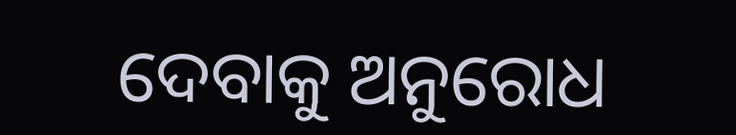ଦେବାକୁ ଅନୁରୋଧ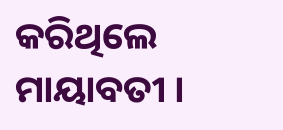କରିଥିଲେ ମାୟାବତୀ ।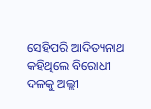ସେହିପରି ଆଦିତ୍ୟନାଥ କହିଥିଲେ ବିରୋଧୀ ଦଳକୁ ଅଲ୍ଲୀ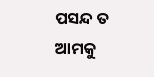ପସନ୍ଦ ତ ଆମକୁ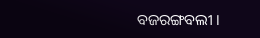ବଜରଙ୍ଗବଲୀ ।